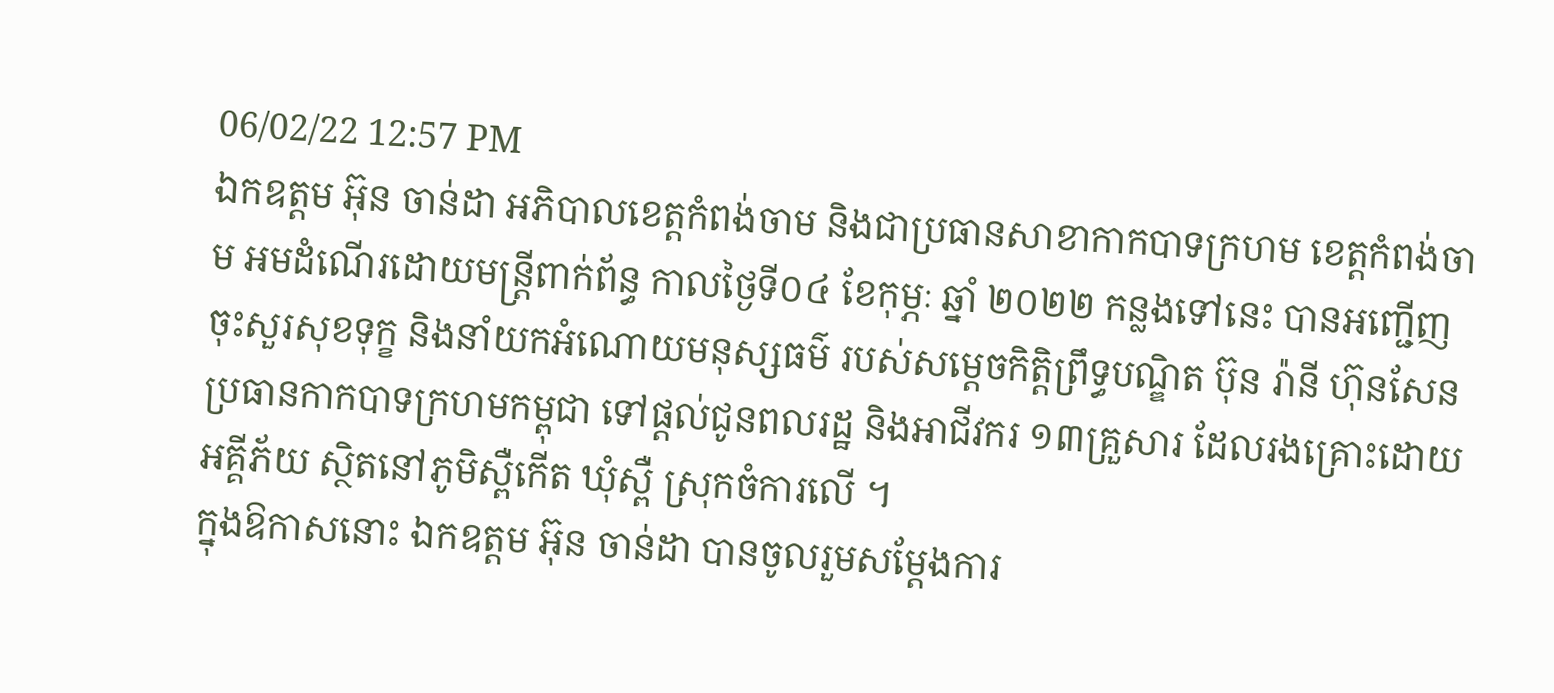06/02/22 12:57 PM
ឯកឧត្ដម អ៊ុន ចាន់ដា អភិបាលខេត្តកំពង់ចាម និងជាប្រធានសាខាកាកបាទក្រហម ខេត្តកំពង់ចាម អមដំណើរដោយមន្ត្រីពាក់ព័ន្ធ កាលថ្ងៃទី០៤ ខែកុម្ភៈ ឆ្នាំ ២០២២ កន្លងទៅនេះ បានអញ្ជើញចុះសួរសុខទុក្ខ និងនាំយកអំណោយមនុស្សធម៌ របស់សម្តេចកិត្តិព្រឹទ្ធបណ្ឌិត ប៊ុន រ៉ានី ហ៊ុនសែន ប្រធានកាកបាទក្រហមកម្ពុជា ទៅផ្តល់ជូនពលរដ្ឋ និងអាជីវករ ១៣គ្រួសារ ដែលរងគ្រោះដោយអគ្គីភ័យ ស្ថិតនៅភូមិស្ពឺកើត ឃុំស្ពឺ ស្រុកចំការលើ ។
ក្នុងឱកាសនោះ ឯកឧត្ដម អ៊ុន ចាន់ដា បានចូលរួមសម្តែងការ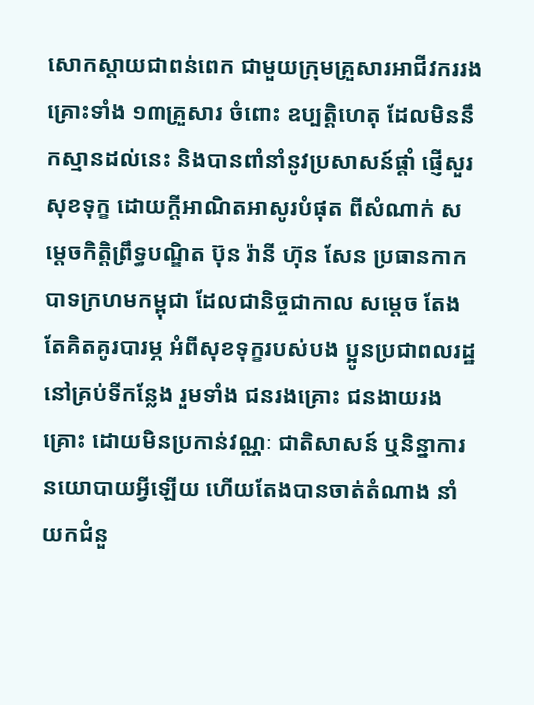សោកស្តាយជាពន់ពេក ជាមួយក្រុមគ្រួសារអាជីវកររងគ្រោះទាំង ១៣គ្រួសារ ចំពោះ ឧប្បត្តិហេតុ ដែលមិននឹកស្មានដល់នេះ និងបានពាំនាំនូវប្រសាសន៍ផ្តាំ ផ្ញើសួរសុខទុក្ខ ដោយក្តីអាណិតអាសូរបំផុត ពីសំណាក់ សម្តេចកិត្តិព្រឹទ្ធបណ្ឌិត ប៊ុន រ៉ានី ហ៊ុន សែន ប្រធានកាកបាទក្រហមកម្ពុជា ដែលជានិច្ចជាកាល សម្តេច តែងតែគិតគូរបារម្ភ អំពីសុខទុក្ខរបស់បង ប្អូនប្រជាពលរដ្ឋនៅគ្រប់ទីកន្លែង រួមទាំង ជនរងគ្រោះ ជនងាយរងគ្រោះ ដោយមិនប្រកាន់វណ្ណៈ ជាតិសាសន៍ ឬនិន្នាការនយោបាយអ្វីឡើយ ហើយតែងបានចាត់តំណាង នាំយកជំនួ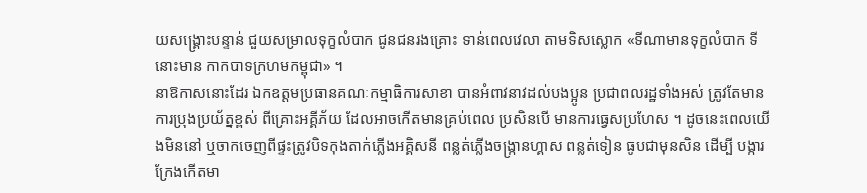យសង្រ្គោះបន្ទាន់ ជួយសម្រាលទុក្ខលំបាក ជូនជនរងគ្រោះ ទាន់ពេលវេលា តាមទិសស្លោក «ទីណាមានទុក្ខលំបាក ទីនោះមាន កាកបាទក្រហមកម្ពុជា» ។
នាឱកាសនោះដែរ ឯកឧត្ដមប្រធានគណៈកម្មាធិការសាខា បានអំពាវនាវដល់បងប្អូន ប្រជាពលរដ្ឋទាំងអស់ ត្រូវតែមានការប្រុងប្រយ័ត្នខ្ពស់ ពីគ្រោះអគ្គីភ័យ ដែលអាចកើតមានគ្រប់ពេល ប្រសិនបើ មានការធ្វេសប្រហែស ។ ដូចនេះពេលយើងមិននៅ ឬចាកចេញពីផ្ទះត្រូវបិទកុងតាក់ភ្លើងអគ្គិសនី ពន្លត់ភ្លើងចង្ក្រានហ្គាស ពន្លត់ទៀន ធូបជាមុនសិន ដើម្បី បង្ការក្រែងកើតមា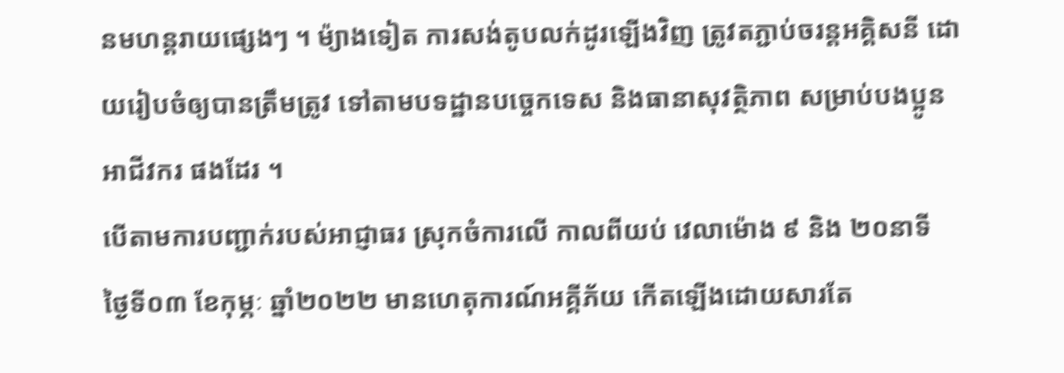នមហន្តរាយផ្សេងៗ ។ ម៉្យាងទៀត ការសង់តូបលក់ដូរឡើងវិញ ត្រូវតភ្ជាប់ចរន្តអគ្គិសនី ដោយរៀបចំឲ្យបានត្រឹមត្រូវ ទៅតាមបទដ្ឋានបច្ចេកទេស និងធានាសុវត្ថិភាព សម្រាប់បងប្អូនអាជីវករ ផងដែរ ។
បើតាមការបញ្ជាក់របស់អាជ្ញាធរ ស្រុកចំការលើ កាលពីយប់ វេលាម៉ោង ៩ និង ២០នាទី ថ្ងៃទី០៣ ខែកុម្ភៈ ឆ្នាំ២០២២ មានហេតុការណ៍អគ្គីភ័យ កើតឡើងដោយសារតែ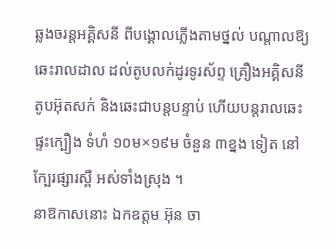ឆ្លងចរន្តអគ្គិសនី ពីបង្គោលភ្លើងតាមថ្នល់ បណ្តាលឱ្យឆេះរាលដាល ដល់តូបលក់ដូរទូរស័ព្ទ គ្រឿងអគ្គិសនី តូបអ៊ុតសក់ និងឆេះជាបន្តបន្ទាប់ ហើយបន្តរាលឆេះផ្ទះក្បឿង ទំហំ ១០ម×១៩ម ចំនួន ៣ខ្នង ទៀត នៅក្បែរផ្សារស្ពឺ អស់ទាំងស្រុង ។
នាឱកាសនោះ ឯកឧត្ដម អ៊ុន ចា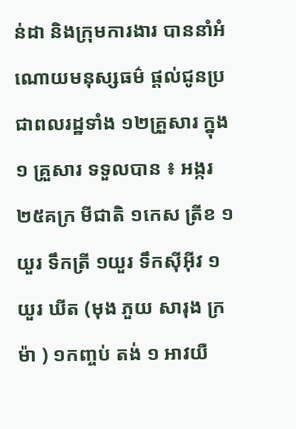ន់ដា និងក្រុមការងារ បាននាំអំណោយមនុស្សធម៌ ផ្តល់ជូនប្រជាពលរដ្ឋទាំង ១២គ្រួសារ ក្នុង១ គ្រួសារ ទទួលបាន ៖ អង្ករ ២៥គក្រ មីជាតិ ១កេស ត្រីខ ១យួរ ទឹកត្រី ១យួរ ទឹកស៊ីអ៊ីវ ១យួរ ឃីត (មុង ភួយ សារុង ក្រម៉ា ) ១កញ្ចប់ តង់ ១ អាវយឺ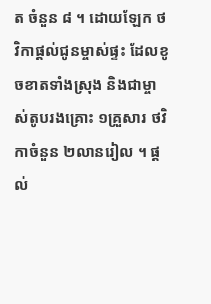ត ចំនួន ៨ ។ ដោយឡែក ថវិកាផ្តល់ជូនម្ចាស់ផ្ទះ ដែលខូចខាតទាំងស្រុង និងជាម្ចាស់តូបរងគ្រោះ ១គ្រួសារ ថវិកាចំនួន ២លានរៀល ។ ផ្តល់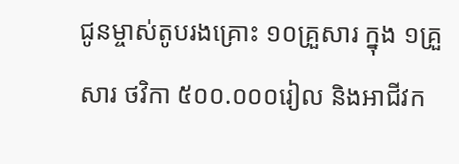ជូនម្ចាស់តូបរងគ្រោះ ១០គ្រួសារ ក្នុង ១គ្រួសារ ថវិកា ៥០០.០០០រៀល និងអាជីវក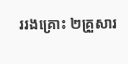ររងគ្រោះ ២គ្រួសារ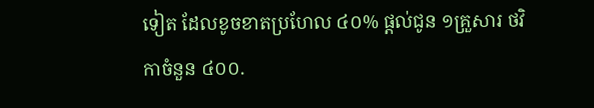ទៀត ដែលខូចខាតប្រហែល ៤០% ផ្តល់ជូន ១គ្រួសារ ថវិកាចំនួន ៤០០.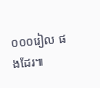០០០រៀល ផងដែរ៕